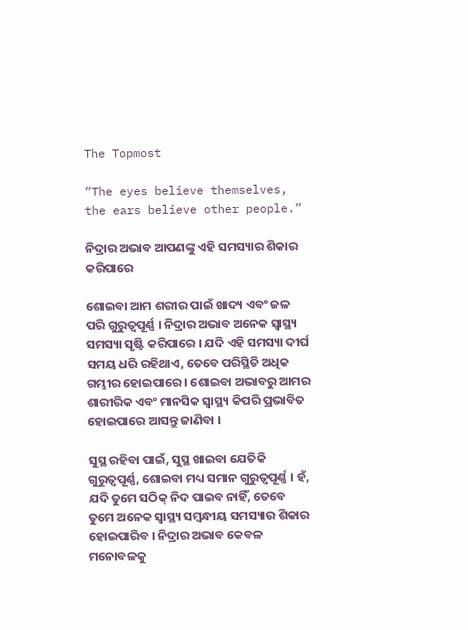The Topmost

“The eyes believe themselves, the ears believe other people.”

ନିଦ୍ରାର ଅଭାବ ଆପଣଙ୍କୁ ଏହି ସମସ୍ୟାର ଶିକାର କରିପାରେ

ଶୋଇବା ଆମ ଶରୀର ପାଇଁ ଖାଦ୍ୟ ଏବଂ ଜଳ ପରି ଗୁରୁତ୍ୱପୂର୍ଣ୍ଣ । ନିଦ୍ରାର ଅଭାବ ଅନେକ ସ୍ୱାସ୍ଥ୍ୟ ସମସ୍ୟା ସୃଷ୍ଟି କରିପାରେ । ଯଦି ଏହି ସମସ୍ୟା ଦୀର୍ଘ ସମୟ ଧରି ରହିଥାଏ, ତେବେ ପରିସ୍ଥିତି ଅଧିକ ଗମ୍ଭୀର ହୋଇପାରେ । ଶୋଇବା ଅଭାବରୁ ଆମର ଶାରୀରିକ ଏବଂ ମାନସିକ ସ୍ୱାସ୍ଥ୍ୟ କିପରି ପ୍ରଭାବିତ ହୋଇପାରେ ଆସନ୍ତୁ ଜାଣିବା ।

ସୁସ୍ଥ ରହିବା ପାଇଁ, ସୁସ୍ଥ ଖାଇବା ଯେତିକି ଗୁରୁତ୍ୱପୂର୍ଣ୍ଣ, ଶୋଇବା ମଧ୍ୟ ସମାନ ଗୁରୁତ୍ୱପୂର୍ଣ୍ଣ । ହଁ, ଯଦି ତୁମେ ସଠିକ୍ ନିଦ ପାଇବ ନାହିଁ, ତେବେ ତୁମେ ଅନେକ ସ୍ୱାସ୍ଥ୍ୟ ସମ୍ବନ୍ଧୀୟ ସମସ୍ୟାର ଶିକାର ହୋଇପାରିବ । ନିଦ୍ରାର ଅଭାବ କେବଳ ମନୋବଳକୁ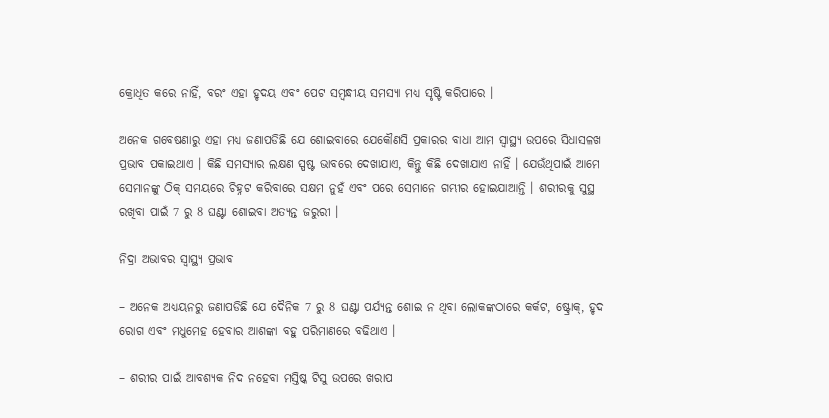କ୍ରୋଧିତ କରେ ନାହିଁ, ବରଂ ଏହା ହୃଦୟ ଏବଂ ପେଟ ସମ୍ବନ୍ଧୀୟ ସମସ୍ୟା ମଧ୍ୟ ସୃଷ୍ଟି କରିପାରେ ।

ଅନେକ ଗବେଷଣାରୁ ଏହା ମଧ୍ୟ ଜଣାପଡିଛି ଯେ ଶୋଇବାରେ ଯେକୌଣସି ପ୍ରକାରର ବାଧା ଆମ ସ୍ୱାସ୍ଥ୍ୟ ଉପରେ ସିଧାସଳଖ ପ୍ରଭାବ ପକାଇଥାଏ । କିଛି ସମସ୍ୟାର ଲକ୍ଷଣ ସ୍ପଷ୍ଟ ଭାବରେ ଦେଖାଯାଏ, କିନ୍ତୁ କିଛି ଦେଖାଯାଏ ନାହିଁ । ଯେଉଁଥିପାଇଁ ଆମେ ସେମାନଙ୍କୁ ଠିକ୍ ସମୟରେ ଚିହ୍ନଟ କରିବାରେ ସକ୍ଷମ ନୁହଁ ଏବଂ ପରେ ସେମାନେ ଗମ୍ଭୀର ହୋଇଯାଆନ୍ତି । ଶରୀରକୁ ସୁସ୍ଥ ରଖିବା ପାଇଁ 7 ରୁ 8 ଘଣ୍ଟା ଶୋଇବା ଅତ୍ୟନ୍ତ ଜରୁରୀ ।

ନିଦ୍ରା ଅଭାବର ସ୍ୱାସ୍ଥ୍ୟ ପ୍ରଭାବ

– ଅନେକ ଅଧ୍ୟୟନରୁ ଜଣାପଡିଛି ଯେ ଦୈନିକ 7 ରୁ 8 ଘଣ୍ଟା ପର୍ଯ୍ୟନ୍ତ ଶୋଇ ନ ଥିବା ଲୋକଙ୍କଠାରେ କର୍କଟ, ଷ୍ଟ୍ରୋକ୍, ହୃଦ ରୋଗ ଏବଂ ମଧୁମେହ ହେବାର ଆଶଙ୍କା ବହୁ ପରିମାଣରେ ବଢିଥାଏ ।

– ଶରୀର ପାଇଁ ଆବଶ୍ୟକ ନିଦ ନହେବା ମସ୍ତିଷ୍କ ଟିସୁ ଉପରେ ଖରାପ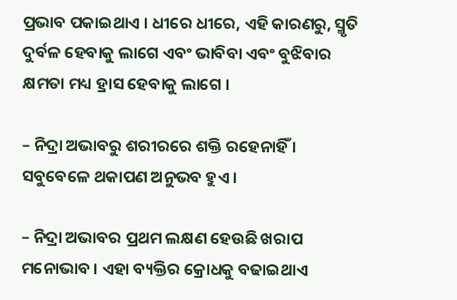ପ୍ରଭାବ ପକାଇଥାଏ । ଧୀରେ ଧୀରେ, ଏହି କାରଣରୁ, ସ୍ମୃତି ଦୁର୍ବଳ ହେବାକୁ ଲାଗେ ଏବଂ ଭାବିବା ଏବଂ ବୁଝିବାର କ୍ଷମତା ମଧ୍ୟ ହ୍ରାସ ହେବାକୁ ଲାଗେ ।

– ନିଦ୍ରା ଅଭାବରୁ ଶରୀରରେ ଶକ୍ତି ରହେନାହିଁ । ସବୁବେଳେ ଥକାପଣ ଅନୁଭବ ହୁଏ ।

– ନିଦ୍ରା ଅଭାବର ପ୍ରଥମ ଲକ୍ଷଣ ହେଉଛି ଖରାପ ମନୋଭାବ । ଏହା ବ୍ୟକ୍ତିର କ୍ରୋଧକୁ ବଢାଇଥାଏ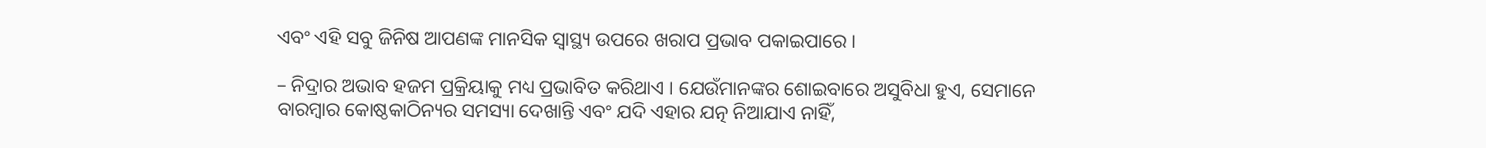ଏବଂ ଏହି ସବୁ ଜିନିଷ ଆପଣଙ୍କ ମାନସିକ ସ୍ୱାସ୍ଥ୍ୟ ଉପରେ ଖରାପ ପ୍ରଭାବ ପକାଇପାରେ ।

– ନିଦ୍ରାର ଅଭାବ ହଜମ ପ୍ରକ୍ରିୟାକୁ ମଧ୍ୟ ପ୍ରଭାବିତ କରିଥାଏ । ଯେଉଁମାନଙ୍କର ଶୋଇବାରେ ଅସୁବିଧା ହୁଏ, ସେମାନେ ବାରମ୍ବାର କୋଷ୍ଠକାଠିନ୍ୟର ସମସ୍ୟା ଦେଖାନ୍ତି ଏବଂ ଯଦି ଏହାର ଯତ୍ନ ନିଆଯାଏ ନାହିଁ,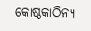କୋଷ୍ଠକାଠିନ୍ୟ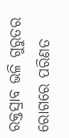ରକ୍ତସ୍ରାବ ଭଳି ଗୁରୁତର ରୋଗରେ ପରିଣତ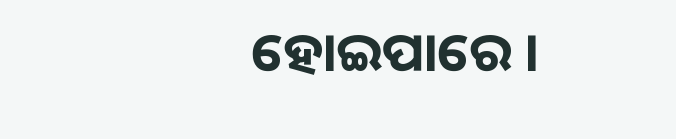ହୋଇପାରେ ।